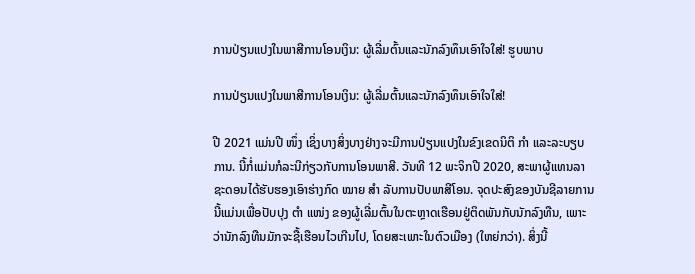ການປ່ຽນແປງໃນພາສີການໂອນເງິນ: ຜູ້ເລີ່ມຕົ້ນແລະນັກລົງທຶນເອົາໃຈໃສ່! ຮູບພາບ

ການປ່ຽນແປງໃນພາສີການໂອນເງິນ: ຜູ້ເລີ່ມຕົ້ນແລະນັກລົງທຶນເອົາໃຈໃສ່!

ປີ 2021 ແມ່ນປີ ໜຶ່ງ ເຊິ່ງບາງສິ່ງບາງຢ່າງຈະມີການປ່ຽນແປງໃນຂົງເຂດນິຕິ ກຳ ແລະລະບຽບການ. ນີ້ກໍ່ແມ່ນກໍລະນີກ່ຽວກັບການໂອນພາສີ. ວັນທີ 12 ພະຈິກປີ 2020, ສະພາຜູ້ແທນລາຊະດອນໄດ້ຮັບຮອງເອົາຮ່າງກົດ ໝາຍ ສຳ ລັບການປັບພາສີໂອນ. ຈຸດປະສົງຂອງບັນຊີລາຍການນີ້ແມ່ນເພື່ອປັບປຸງ ຕຳ ແໜ່ງ ຂອງຜູ້ເລີ່ມຕົ້ນໃນຕະຫຼາດເຮືອນຢູ່ຕິດພັນກັບນັກລົງທືນ, ເພາະວ່ານັກລົງທືນມັກຈະຊື້ເຮືອນໄວເກີນໄປ, ໂດຍສະເພາະໃນຕົວເມືອງ (ໃຫຍ່ກວ່າ). ສິ່ງນີ້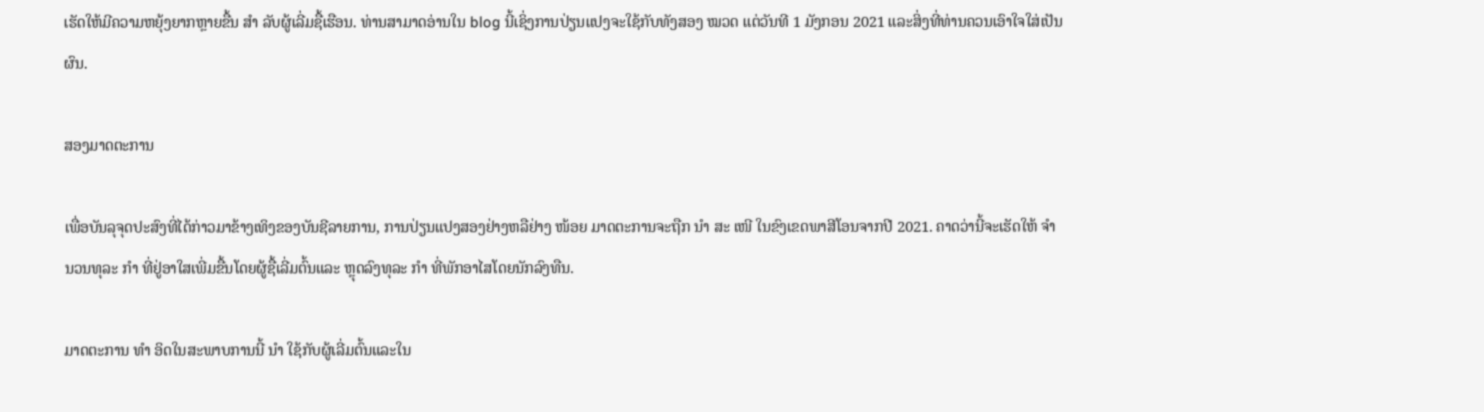ເຮັດໃຫ້ມີຄວາມຫຍຸ້ງຍາກຫຼາຍຂື້ນ ສຳ ລັບຜູ້ເລີ່ມຊື້ເຮືອນ. ທ່ານສາມາດອ່ານໃນ blog ນີ້ເຊິ່ງການປ່ຽນແປງຈະໃຊ້ກັບທັງສອງ ໝວດ ແຕ່ວັນທີ 1 ມັງກອນ 2021 ແລະສິ່ງທີ່ທ່ານຄວນເອົາໃຈໃສ່ເປັນຜົນ.

ສອງມາດຕະການ

ເພື່ອບັນລຸຈຸດປະສົງທີ່ໄດ້ກ່າວມາຂ້າງເທິງຂອງບັນຊີລາຍການ, ການປ່ຽນແປງສອງຢ່າງຫລືຢ່າງ ໜ້ອຍ ມາດຕະການຈະຖືກ ນຳ ສະ ເໜີ ໃນຂົງເຂດພາສີໂອນຈາກປີ 2021. ຄາດວ່ານີ້ຈະເຮັດໃຫ້ ຈຳ ນວນທຸລະ ກຳ ທີ່ຢູ່ອາໃສເພີ່ມຂື້ນໂດຍຜູ້ຊື້ເລີ່ມຕົ້ນແລະ ຫຼຸດລົງທຸລະ ກຳ ທີ່ພັກອາໄສໂດຍນັກລົງທືນ.

ມາດຕະການ ທຳ ອິດໃນສະພາບການນີ້ ນຳ ໃຊ້ກັບຜູ້ເລີ່ມຕົ້ນແລະໃນ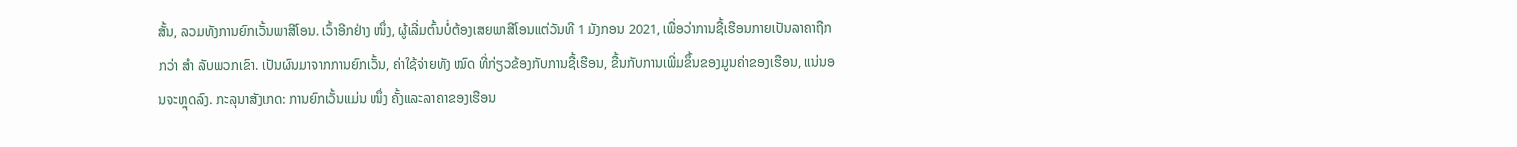ສັ້ນ, ລວມທັງການຍົກເວັ້ນພາສີໂອນ. ເວົ້າອີກຢ່າງ ໜຶ່ງ, ຜູ້ເລີ່ມຕົ້ນບໍ່ຕ້ອງເສຍພາສີໂອນແຕ່ວັນທີ 1 ມັງກອນ 2021, ເພື່ອວ່າການຊື້ເຮືອນກາຍເປັນລາຄາຖືກກວ່າ ສຳ ລັບພວກເຂົາ. ເປັນຜົນມາຈາກການຍົກເວັ້ນ, ຄ່າໃຊ້ຈ່າຍທັງ ໝົດ ທີ່ກ່ຽວຂ້ອງກັບການຊື້ເຮືອນ, ຂື້ນກັບການເພີ່ມຂຶ້ນຂອງມູນຄ່າຂອງເຮືອນ, ແນ່ນອນຈະຫຼຸດລົງ. ກະລຸນາສັງເກດ: ການຍົກເວັ້ນແມ່ນ ໜຶ່ງ ຄັ້ງແລະລາຄາຂອງເຮືອນ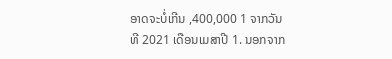ອາດຈະບໍ່ເກີນ ,400,000 1 ຈາກວັນທີ 2021 ເດືອນເມສາປີ 1. ນອກຈາກ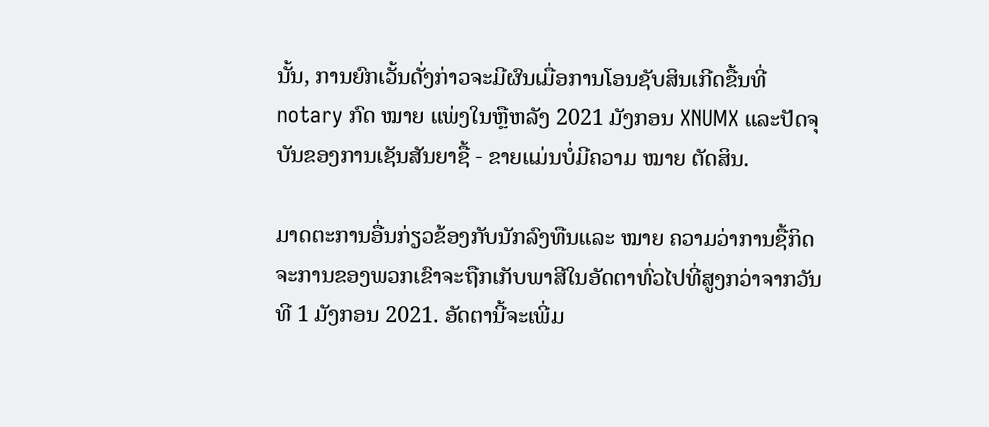ນັ້ນ, ການຍົກເວັ້ນດັ່ງກ່າວຈະມີຜົນເມື່ອການໂອນຊັບສິນເກີດຂື້ນທີ່ notary ກົດ ໝາຍ ແພ່ງໃນຫຼືຫລັງ 2021 ມັງກອນ XNUMX ແລະປັດຈຸບັນຂອງການເຊັນສັນຍາຊື້ - ຂາຍແມ່ນບໍ່ມີຄວາມ ໝາຍ ຕັດສິນ.

ມາດຕະການອື່ນກ່ຽວຂ້ອງກັບນັກລົງທືນແລະ ໝາຍ ຄວາມວ່າການຊື້ກິດຈະການຂອງພວກເຂົາຈະຖືກເກັບພາສີໃນອັດຕາທົ່ວໄປທີ່ສູງກວ່າຈາກວັນທີ 1 ມັງກອນ 2021. ອັດຕານີ້ຈະເພີ່ມ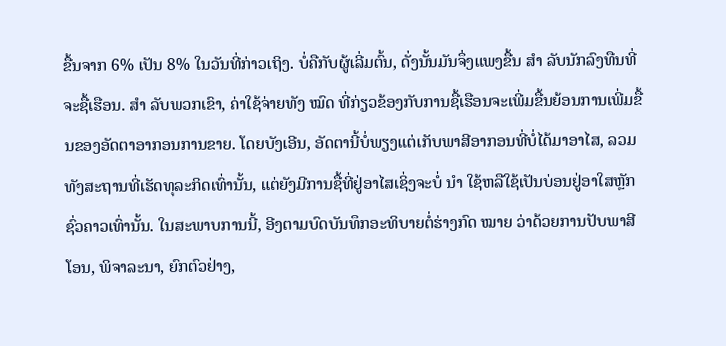ຂື້ນຈາກ 6% ເປັນ 8% ໃນວັນທີ່ກ່າວເຖິງ. ບໍ່ຄືກັບຜູ້ເລີ່ມຕົ້ນ, ດັ່ງນັ້ນມັນຈຶ່ງແພງຂື້ນ ສຳ ລັບນັກລົງທືນທີ່ຈະຊື້ເຮືອນ. ສຳ ລັບພວກເຂົາ, ຄ່າໃຊ້ຈ່າຍທັງ ໝົດ ທີ່ກ່ຽວຂ້ອງກັບການຊື້ເຮືອນຈະເພີ່ມຂື້ນຍ້ອນການເພີ່ມຂື້ນຂອງອັດຕາອາກອນການຂາຍ. ໂດຍບັງເອີນ, ອັດຕານີ້ບໍ່ພຽງແຕ່ເກັບພາສີອາກອນທີ່ບໍ່ໄດ້ມາອາໄສ, ລວມທັງສະຖານທີ່ເຮັດທຸລະກິດເທົ່ານັ້ນ, ແຕ່ຍັງມີການຊື້ທີ່ຢູ່ອາໄສເຊິ່ງຈະບໍ່ ນຳ ໃຊ້ຫລືໃຊ້ເປັນບ່ອນຢູ່ອາໃສຫຼັກຊົ່ວຄາວເທົ່ານັ້ນ. ໃນສະພາບການນີ້, ອີງຕາມບົດບັນທຶກອະທິບາຍຕໍ່ຮ່າງກົດ ໝາຍ ວ່າດ້ວຍການປັບພາສີໂອນ, ພິຈາລະນາ, ຍົກຕົວຢ່າງ,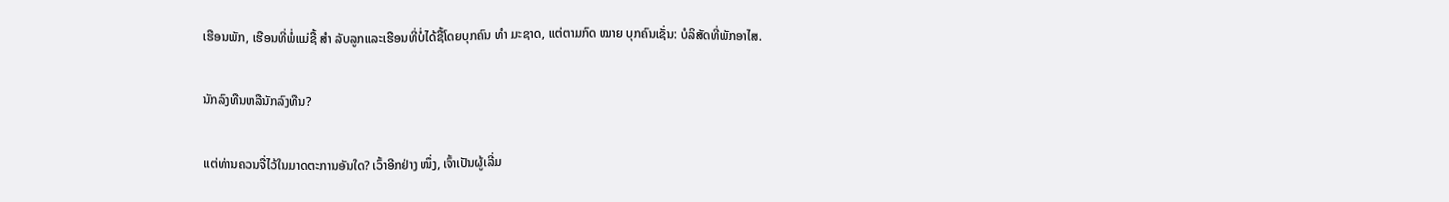ເຮືອນພັກ, ເຮືອນທີ່ພໍ່ແມ່ຊື້ ສຳ ລັບລູກແລະເຮືອນທີ່ບໍ່ໄດ້ຊື້ໂດຍບຸກຄົນ ທຳ ມະຊາດ, ແຕ່ຕາມກົດ ໝາຍ ບຸກຄົນເຊັ່ນ: ບໍລິສັດທີ່ພັກອາໄສ.

ນັກລົງທືນຫລືນັກລົງທືນ?

ແຕ່ທ່ານຄວນຈື່ໄວ້ໃນມາດຕະການອັນໃດ? ເວົ້າອີກຢ່າງ ໜຶ່ງ, ເຈົ້າເປັນຜູ້ເລີ່ມ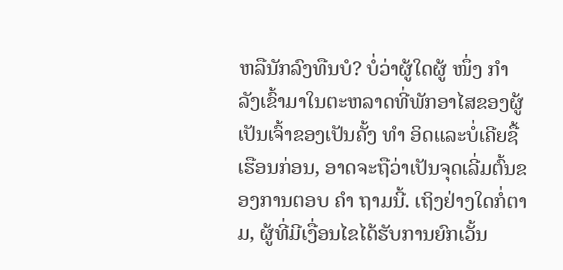ຫລືນັກລົງທືນບໍ? ບໍ່ວ່າຜູ້ໃດຜູ້ ໜຶ່ງ ກຳ ລັງເຂົ້າມາໃນຕະຫລາດທີ່ພັກອາໄສຂອງຜູ້ເປັນເຈົ້າຂອງເປັນຄັ້ງ ທຳ ອິດແລະບໍ່ເຄີຍຊື້ເຮືອນກ່ອນ, ອາດຈະຖືວ່າເປັນຈຸດເລີ່ມຕົ້ນຂອງການຕອບ ຄຳ ຖາມນີ້. ເຖິງຢ່າງໃດກໍ່ຕາມ, ຜູ້ທີ່ມີເງື່ອນໄຂໄດ້ຮັບການຍົກເວັ້ນ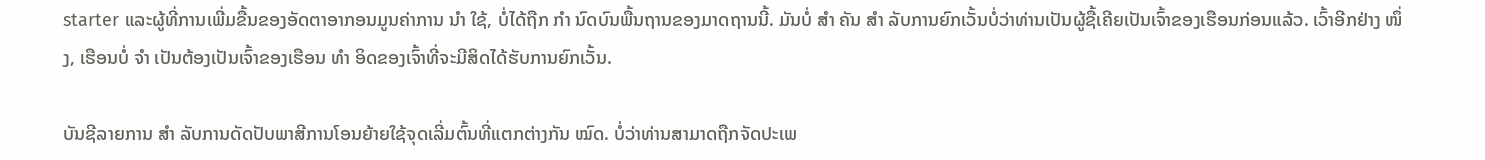starter ແລະຜູ້ທີ່ການເພີ່ມຂື້ນຂອງອັດຕາອາກອນມູນຄ່າການ ນຳ ໃຊ້, ບໍ່ໄດ້ຖືກ ກຳ ນົດບົນພື້ນຖານຂອງມາດຖານນີ້. ມັນບໍ່ ສຳ ຄັນ ສຳ ລັບການຍົກເວັ້ນບໍ່ວ່າທ່ານເປັນຜູ້ຊື້ເຄີຍເປັນເຈົ້າຂອງເຮືອນກ່ອນແລ້ວ. ເວົ້າອີກຢ່າງ ໜຶ່ງ, ເຮືອນບໍ່ ຈຳ ເປັນຕ້ອງເປັນເຈົ້າຂອງເຮືອນ ທຳ ອິດຂອງເຈົ້າທີ່ຈະມີສິດໄດ້ຮັບການຍົກເວັ້ນ.

ບັນຊີລາຍການ ສຳ ລັບການດັດປັບພາສີການໂອນຍ້າຍໃຊ້ຈຸດເລີ່ມຕົ້ນທີ່ແຕກຕ່າງກັນ ໝົດ. ບໍ່ວ່າທ່ານສາມາດຖືກຈັດປະເພ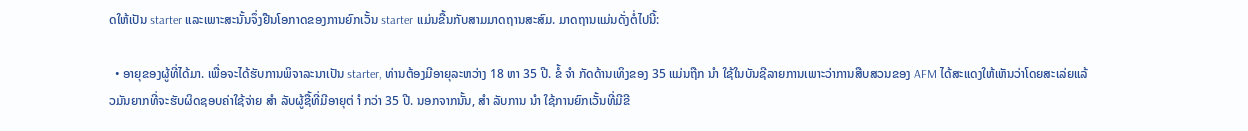ດໃຫ້ເປັນ starter ແລະເພາະສະນັ້ນຈຶ່ງຢືນໂອກາດຂອງການຍົກເວັ້ນ starter ແມ່ນຂື້ນກັບສາມມາດຖານສະສົມ. ມາດຖານແມ່ນດັ່ງຕໍ່ໄປນີ້:

  • ອາຍຸຂອງຜູ້ທີ່ໄດ້ມາ. ເພື່ອຈະໄດ້ຮັບການພິຈາລະນາເປັນ starter, ທ່ານຕ້ອງມີອາຍຸລະຫວ່າງ 18 ຫາ 35 ປີ. ຂໍ້ ຈຳ ກັດດ້ານເທິງຂອງ 35 ແມ່ນຖືກ ນຳ ໃຊ້ໃນບັນຊີລາຍການເພາະວ່າການສືບສວນຂອງ AFM ໄດ້ສະແດງໃຫ້ເຫັນວ່າໂດຍສະເລ່ຍແລ້ວມັນຍາກທີ່ຈະຮັບຜິດຊອບຄ່າໃຊ້ຈ່າຍ ສຳ ລັບຜູ້ຊື້ທີ່ມີອາຍຸຕ່ ຳ ກວ່າ 35 ປີ. ນອກຈາກນັ້ນ, ສຳ ລັບການ ນຳ ໃຊ້ການຍົກເວັ້ນທີ່ມີຂີ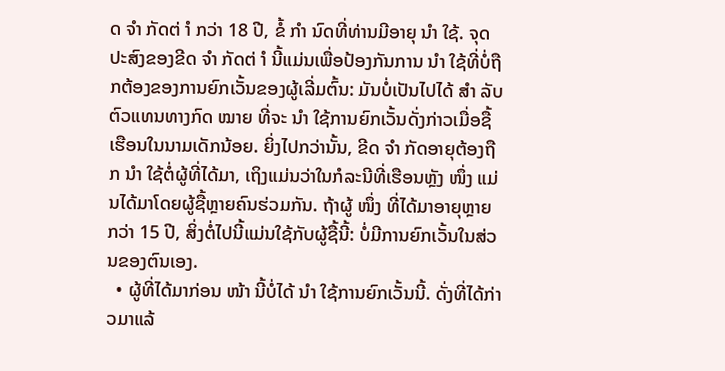ດ ຈຳ ກັດຕ່ ຳ ກວ່າ 18 ປີ, ຂໍ້ ກຳ ນົດທີ່ທ່ານມີອາຍຸ ນຳ ໃຊ້. ຈຸດປະສົງຂອງຂີດ ຈຳ ກັດຕ່ ຳ ນີ້ແມ່ນເພື່ອປ້ອງກັນການ ນຳ ໃຊ້ທີ່ບໍ່ຖືກຕ້ອງຂອງການຍົກເວັ້ນຂອງຜູ້ເລີ່ມຕົ້ນ: ມັນບໍ່ເປັນໄປໄດ້ ສຳ ລັບຕົວແທນທາງກົດ ໝາຍ ທີ່ຈະ ນຳ ໃຊ້ການຍົກເວັ້ນດັ່ງກ່າວເມື່ອຊື້ເຮືອນໃນນາມເດັກນ້ອຍ. ຍິ່ງໄປກວ່ານັ້ນ, ຂີດ ຈຳ ກັດອາຍຸຕ້ອງຖືກ ນຳ ໃຊ້ຕໍ່ຜູ້ທີ່ໄດ້ມາ, ເຖິງແມ່ນວ່າໃນກໍລະນີທີ່ເຮືອນຫຼັງ ໜຶ່ງ ແມ່ນໄດ້ມາໂດຍຜູ້ຊື້ຫຼາຍຄົນຮ່ວມກັນ. ຖ້າຜູ້ ໜຶ່ງ ທີ່ໄດ້ມາອາຍຸຫຼາຍກວ່າ 15 ປີ, ສິ່ງຕໍ່ໄປນີ້ແມ່ນໃຊ້ກັບຜູ້ຊື້ນີ້: ບໍ່ມີການຍົກເວັ້ນໃນສ່ວນຂອງຕົນເອງ.
  • ຜູ້ທີ່ໄດ້ມາກ່ອນ ໜ້າ ນີ້ບໍ່ໄດ້ ນຳ ໃຊ້ການຍົກເວັ້ນນີ້. ດັ່ງທີ່ໄດ້ກ່າວມາແລ້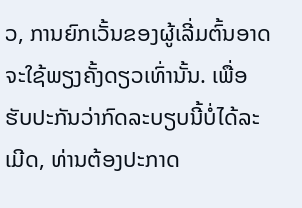ວ, ການຍົກເວັ້ນຂອງຜູ້ເລີ່ມຕົ້ນອາດຈະໃຊ້ພຽງຄັ້ງດຽວເທົ່ານັ້ນ. ເພື່ອຮັບປະກັນວ່າກົດລະບຽບນີ້ບໍ່ໄດ້ລະເມີດ, ທ່ານຕ້ອງປະກາດ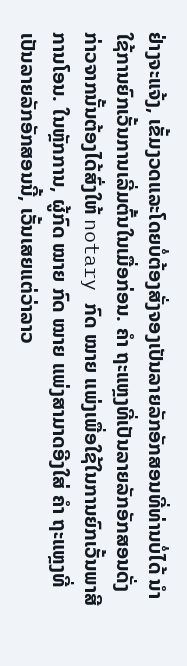ຢ່າງຈະແຈ້ງ, ເຂັ້ມງວດແລະໂດຍບໍ່ຕ້ອງສັ່ງຈອງເປັນລາຍລັກອັກສອນທີ່ທ່ານບໍ່ໄດ້ ນຳ ໃຊ້ການຍົກເວັ້ນການເລີ່ມຕົ້ນໃນເມື່ອກ່ອນ. ຄຳ ຖະແຫຼງທີ່ເປັນລາຍລັກອັກສອນດັ່ງກ່າວຈາກນັ້ນຕ້ອງໄດ້ສົ່ງໃຫ້ notary ກົດ ໝາຍ ແພ່ງເພື່ອໃຊ້ໃນການຍົກເວັ້ນພາສີການໂອນ. ໃນຫຼັກການ, ຜູ້ກົດ ໝາຍ ກົດ ໝາຍ ແພ່ງສາມາດອີງໃສ່ ຄຳ ຖະແຫຼງທີ່ເປັນລາຍລັກອັກສອນນີ້, ເວັ້ນເສຍແຕ່ວ່າລາວ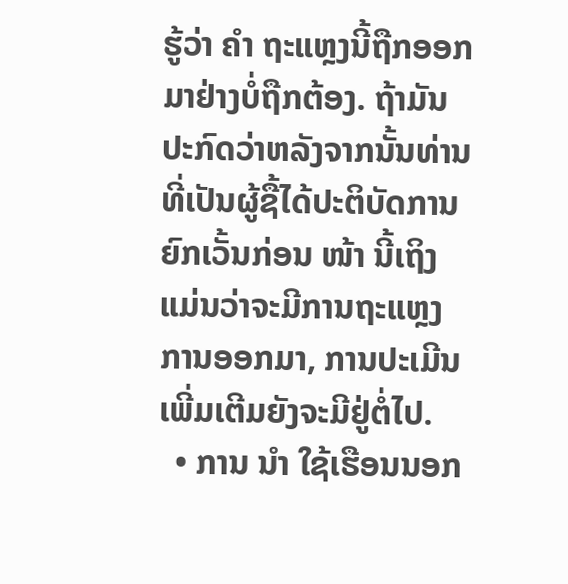ຮູ້ວ່າ ຄຳ ຖະແຫຼງນີ້ຖືກອອກມາຢ່າງບໍ່ຖືກຕ້ອງ. ຖ້າມັນປະກົດວ່າຫລັງຈາກນັ້ນທ່ານທີ່ເປັນຜູ້ຊື້ໄດ້ປະຕິບັດການຍົກເວັ້ນກ່ອນ ໜ້າ ນີ້ເຖິງແມ່ນວ່າຈະມີການຖະແຫຼງການອອກມາ, ການປະເມີນເພີ່ມເຕີມຍັງຈະມີຢູ່ຕໍ່ໄປ.
  • ການ ນຳ ໃຊ້ເຮືອນນອກ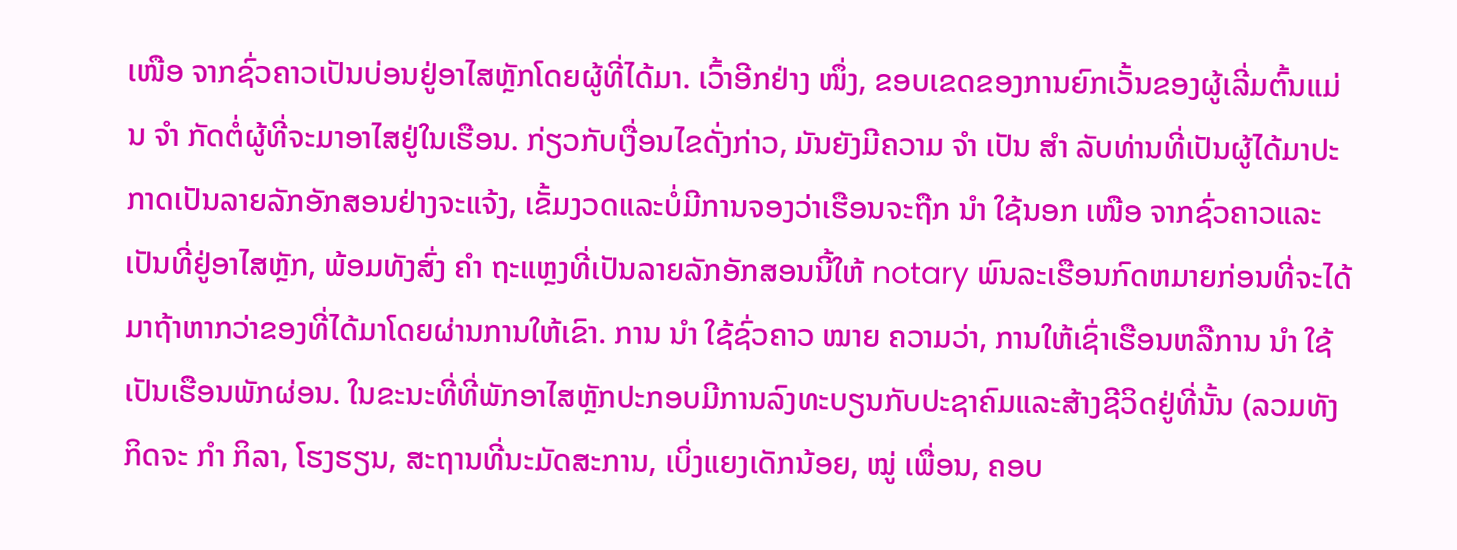ເໜືອ ຈາກຊົ່ວຄາວເປັນບ່ອນຢູ່ອາໄສຫຼັກໂດຍຜູ້ທີ່ໄດ້ມາ. ເວົ້າອີກຢ່າງ ໜຶ່ງ, ຂອບເຂດຂອງການຍົກເວັ້ນຂອງຜູ້ເລີ່ມຕົ້ນແມ່ນ ຈຳ ກັດຕໍ່ຜູ້ທີ່ຈະມາອາໄສຢູ່ໃນເຮືອນ. ກ່ຽວກັບເງື່ອນໄຂດັ່ງກ່າວ, ມັນຍັງມີຄວາມ ຈຳ ເປັນ ສຳ ລັບທ່ານທີ່ເປັນຜູ້ໄດ້ມາປະກາດເປັນລາຍລັກອັກສອນຢ່າງຈະແຈ້ງ, ເຂັ້ມງວດແລະບໍ່ມີການຈອງວ່າເຮືອນຈະຖືກ ນຳ ໃຊ້ນອກ ເໜືອ ຈາກຊົ່ວຄາວແລະເປັນທີ່ຢູ່ອາໄສຫຼັກ, ພ້ອມທັງສົ່ງ ຄຳ ຖະແຫຼງທີ່ເປັນລາຍລັກອັກສອນນີ້ໃຫ້ notary ພົນລະເຮືອນກົດຫມາຍກ່ອນທີ່ຈະໄດ້ມາຖ້າຫາກວ່າຂອງທີ່ໄດ້ມາໂດຍຜ່ານການໃຫ້ເຂົາ. ການ ນຳ ໃຊ້ຊົ່ວຄາວ ໝາຍ ຄວາມວ່າ, ການໃຫ້ເຊົ່າເຮືອນຫລືການ ນຳ ໃຊ້ເປັນເຮືອນພັກຜ່ອນ. ໃນຂະນະທີ່ທີ່ພັກອາໄສຫຼັກປະກອບມີການລົງທະບຽນກັບປະຊາຄົມແລະສ້າງຊີວິດຢູ່ທີ່ນັ້ນ (ລວມທັງກິດຈະ ກຳ ກິລາ, ໂຮງຮຽນ, ສະຖານທີ່ນະມັດສະການ, ເບິ່ງແຍງເດັກນ້ອຍ, ໝູ່ ເພື່ອນ, ຄອບ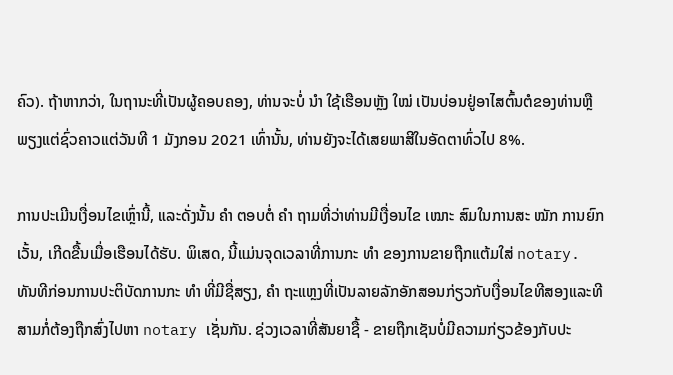ຄົວ). ຖ້າຫາກວ່າ, ໃນຖານະທີ່ເປັນຜູ້ຄອບຄອງ, ທ່ານຈະບໍ່ ນຳ ໃຊ້ເຮືອນຫຼັງ ໃໝ່ ເປັນບ່ອນຢູ່ອາໄສຕົ້ນຕໍຂອງທ່ານຫຼືພຽງແຕ່ຊົ່ວຄາວແຕ່ວັນທີ 1 ມັງກອນ 2021 ເທົ່ານັ້ນ, ທ່ານຍັງຈະໄດ້ເສຍພາສີໃນອັດຕາທົ່ວໄປ 8%.

ການປະເມີນເງື່ອນໄຂເຫຼົ່ານີ້, ແລະດັ່ງນັ້ນ ຄຳ ຕອບຕໍ່ ຄຳ ຖາມທີ່ວ່າທ່ານມີເງື່ອນໄຂ ເໝາະ ສົມໃນການສະ ໝັກ ການຍົກເວັ້ນ, ເກີດຂື້ນເມື່ອເຮືອນໄດ້ຮັບ. ພິເສດ, ນີ້ແມ່ນຈຸດເວລາທີ່ການກະ ທຳ ຂອງການຂາຍຖືກແຕ້ມໃສ່ notary. ທັນທີກ່ອນການປະຕິບັດການກະ ທຳ ທີ່ມີຊື່ສຽງ, ຄຳ ຖະແຫຼງທີ່ເປັນລາຍລັກອັກສອນກ່ຽວກັບເງື່ອນໄຂທີສອງແລະທີສາມກໍ່ຕ້ອງຖືກສົ່ງໄປຫາ notary ເຊັ່ນກັນ. ຊ່ວງເວລາທີ່ສັນຍາຊື້ - ຂາຍຖືກເຊັນບໍ່ມີຄວາມກ່ຽວຂ້ອງກັບປະ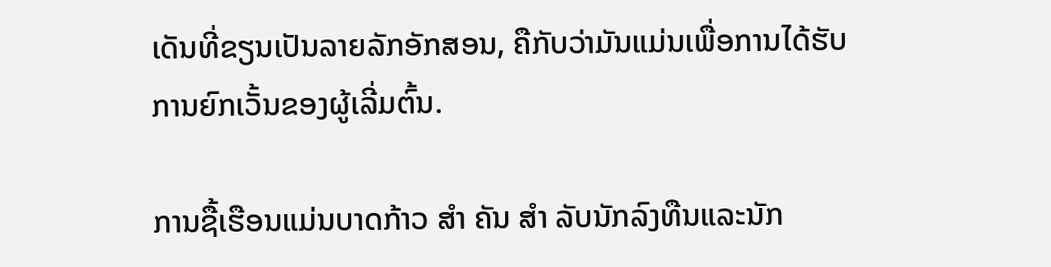ເດັນທີ່ຂຽນເປັນລາຍລັກອັກສອນ, ຄືກັບວ່າມັນແມ່ນເພື່ອການໄດ້ຮັບການຍົກເວັ້ນຂອງຜູ້ເລີ່ມຕົ້ນ.

ການຊື້ເຮືອນແມ່ນບາດກ້າວ ສຳ ຄັນ ສຳ ລັບນັກລົງທືນແລະນັກ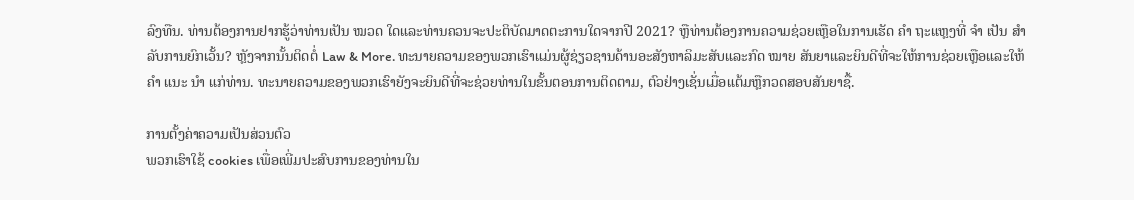ລົງທືນ. ທ່ານຕ້ອງການຢາກຮູ້ວ່າທ່ານເປັນ ໝວດ ໃດແລະທ່ານຄວນຈະປະຕິບັດມາດຕະການໃດຈາກປີ 2021? ຫຼືທ່ານຕ້ອງການຄວາມຊ່ວຍເຫຼືອໃນການເຮັດ ຄຳ ຖະແຫຼງທີ່ ຈຳ ເປັນ ສຳ ລັບການຍົກເວັ້ນ? ຫຼັງຈາກນັ້ນຕິດຕໍ່ Law & More. ທະນາຍຄວາມຂອງພວກເຮົາແມ່ນຜູ້ຊ່ຽວຊານດ້ານອະສັງຫາລິມະສັບແລະກົດ ໝາຍ ສັນຍາແລະຍິນດີທີ່ຈະໃຫ້ການຊ່ວຍເຫຼືອແລະໃຫ້ ຄຳ ແນະ ນຳ ແກ່ທ່ານ. ທະນາຍຄວາມຂອງພວກເຮົາຍັງຈະຍິນດີທີ່ຈະຊ່ວຍທ່ານໃນຂັ້ນຕອນການຕິດຕາມ, ຕົວຢ່າງເຊັ່ນເມື່ອແຕ້ມຫຼືກວດສອບສັນຍາຊື້.

ການຕັ້ງຄ່າຄວາມເປັນສ່ວນຕົວ
ພວກເຮົາໃຊ້ cookies ເພື່ອເພີ່ມປະສົບການຂອງທ່ານໃນ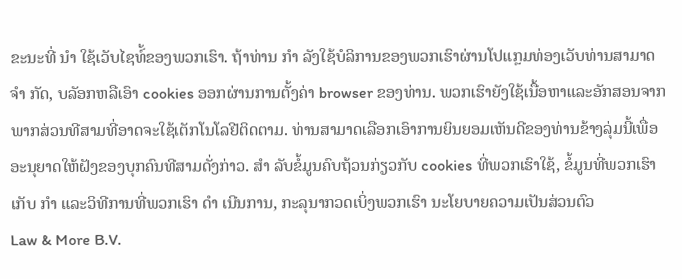ຂະນະທີ່ ນຳ ໃຊ້ເວັບໄຊທ໌້ຂອງພວກເຮົາ. ຖ້າທ່ານ ກຳ ລັງໃຊ້ບໍລິການຂອງພວກເຮົາຜ່ານໂປແກຼມທ່ອງເວັບທ່ານສາມາດ ຈຳ ກັດ, ບລັອກຫລືເອົາ cookies ອອກຜ່ານການຕັ້ງຄ່າ browser ຂອງທ່ານ. ພວກເຮົາຍັງໃຊ້ເນື້ອຫາແລະອັກສອນຈາກພາກສ່ວນທີສາມທີ່ອາດຈະໃຊ້ເຕັກໂນໂລຢີຕິດຕາມ. ທ່ານສາມາດເລືອກເອົາການຍິນຍອມເຫັນດີຂອງທ່ານຂ້າງລຸ່ມນີ້ເພື່ອອະນຸຍາດໃຫ້ຝັງຂອງບຸກຄົນທີສາມດັ່ງກ່າວ. ສຳ ລັບຂໍ້ມູນຄົບຖ້ວນກ່ຽວກັບ cookies ທີ່ພວກເຮົາໃຊ້, ຂໍ້ມູນທີ່ພວກເຮົາເກັບ ກຳ ແລະວິທີການທີ່ພວກເຮົາ ດຳ ເນີນການ, ກະລຸນາກວດເບິ່ງພວກເຮົາ ນະໂຍບາຍຄວາມເປັນສ່ວນຕົວ
Law & More B.V.